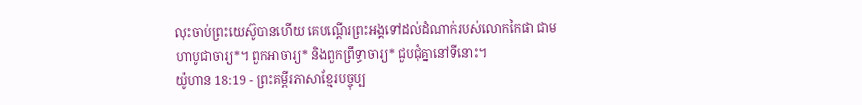លុះចាប់ព្រះយេស៊ូបានហើយ គេបណ្ដើរព្រះអង្គទៅដល់ដំណាក់របស់លោកកៃផា ជាមហាបូជាចារ្យ*។ ពួកអាចារ្យ* និងពួកព្រឹទ្ធាចារ្យ* ជួបជុំគ្នានៅទីនោះ។
យ៉ូហាន 18:19 - ព្រះគម្ពីរភាសាខ្មែរបច្ចុប្ប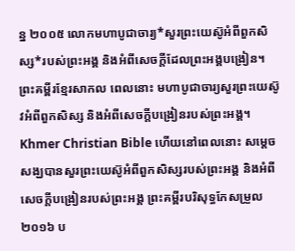ន្ន ២០០៥ លោកមហាបូជាចារ្យ*សួរព្រះយេស៊ូអំពីពួកសិស្ស*របស់ព្រះអង្គ និងអំពីសេចក្ដីដែលព្រះអង្គបង្រៀន។ ព្រះគម្ពីរខ្មែរសាកល ពេលនោះ មហាបូជាចារ្យសួរព្រះយេស៊ូវអំពីពួកសិស្ស និងអំពីសេចក្ដីបង្រៀនរបស់ព្រះអង្គ។ Khmer Christian Bible ហើយនៅពេលនោះ សម្តេចសង្ឃបានសួរព្រះយេស៊ូអំពីពួកសិស្សរបស់ព្រះអង្គ និងអំពីសេចក្ដីបង្រៀនរបស់ព្រះអង្គ ព្រះគម្ពីរបរិសុទ្ធកែសម្រួល ២០១៦ ប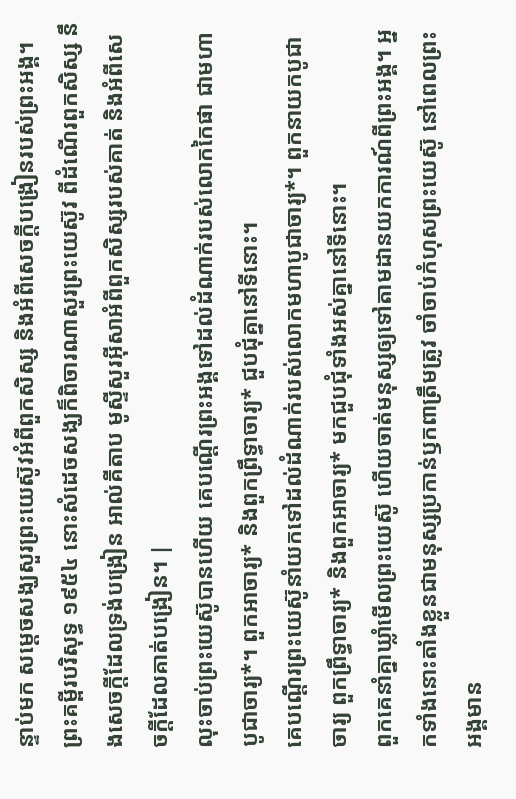ន្ទាប់មក សម្តេចសង្ឃសួរព្រះយេស៊ូវអំពីពួកសិស្ស និងអំពីសេចក្តីបង្រៀនរបស់ព្រះអង្គ។ ព្រះគម្ពីរបរិសុទ្ធ ១៩៥៤ នោះសំដេចសង្ឃក៏ពិចារណាសួរព្រះយេស៊ូវ ពីដំណើរពួកសិស្ស នឹងសេចក្ដីដែលទ្រង់បង្រៀន អាល់គីតាប មូស្ទីសួរអ៊ីសាអំពីពួកសិស្សរបស់គាត់ និងអំពីសេចក្ដីដែលគាត់បង្រៀន។ |
លុះចាប់ព្រះយេស៊ូបានហើយ គេបណ្ដើរព្រះអង្គទៅដល់ដំណាក់របស់លោកកៃផា ជាមហាបូជាចារ្យ*។ ពួកអាចារ្យ* និងពួកព្រឹទ្ធាចារ្យ* ជួបជុំគ្នានៅទីនោះ។
គេបណ្ដើរព្រះយេស៊ូនាំយកទៅដល់ដំណាក់របស់លោកមហាបូជាចារ្យ*។ ពួកនាយកបូជាចារ្យ ពួកព្រឹទ្ធាចារ្យ* និងពួកអាចារ្យ* មកជួបជុំទាំងអស់គ្នានៅទីនោះ។
ពួកគេនាំគ្នាឃ្លាំមើលព្រះយេស៊ូ ហើយចាត់មនុស្សឲ្យទៅតាមដានយកការណ៍ពីព្រះអង្គ។ អ្នកទាំងនោះតាំងខ្លួនជាមនុស្សប្រកាន់ឫកពាត្រឹមត្រូវ ចាំចាប់កំហុសព្រះយេស៊ូ នៅពេលព្រះអង្គមាន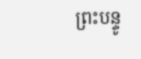ព្រះបន្ទូ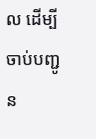ល ដើម្បីចាប់បញ្ជូន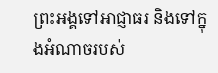ព្រះអង្គទៅអាជ្ញាធរ និងទៅក្នុងអំណាចរបស់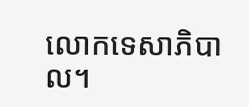លោកទេសាភិបាល។